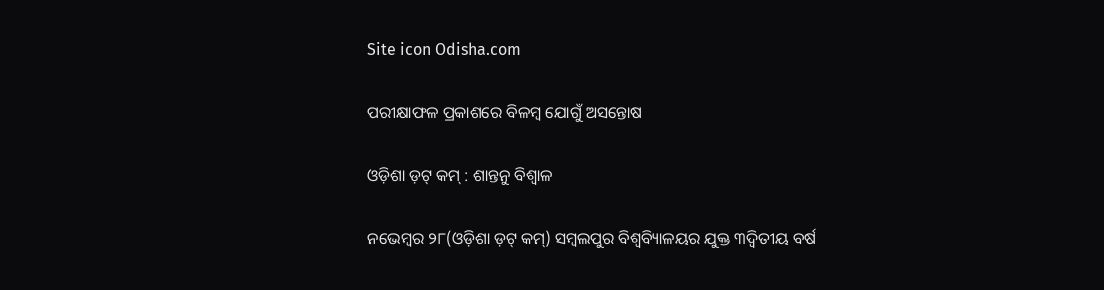Site icon Odisha.com

ପରୀକ୍ଷାଫଳ ପ୍ରକାଶରେ ବିଳମ୍ବ ଯୋଗୁଁ ଅସନ୍ତୋଷ

ଓଡ଼ିଶା ଡ଼ଟ୍ କମ୍ : ଶାନ୍ତନୁ ବିଶ୍ୱାଳ

ନଭେମ୍ବର ୨୮(ଓଡ଼ିଶା ଡ଼ଟ୍ କମ୍) ସମ୍ବଲପୁର ବିଶ୍ୱବ୍ୟିାଳୟର ଯୁକ୍ତ ୩ଦ୍ୱିତୀୟ ବର୍ଷ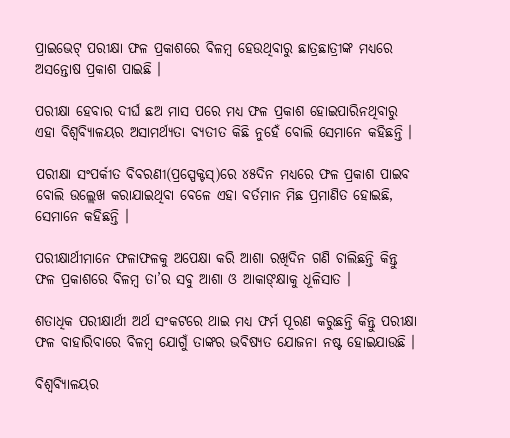ପ୍ରାଇଭେଟ୍ ପରୀକ୍ଷା ଫଳ ପ୍ରକାଶରେ ବିଳମ୍ବ ହେଉଥିବାରୁ ଛାତ୍ରଛାତ୍ରୀଙ୍କ ମଧ୍ୟରେ ଅସନ୍ତୋଷ ପ୍ରକାଶ ପାଇଛି ।

ପରୀକ୍ଷା ହେବାର ଦୀର୍ଘ ଛଅ ମାସ ପରେ ମଧ୍ୟ ଫଳ ପ୍ରକାଶ ହୋଇପାରିନଥିବାରୁ ଏହା ବିଶ୍ୱବ୍ୟିାଳୟର ଅସାମର୍ଥ୍ୟତା ବ୍ୟତୀତ କିଛି ନୁହେଁ ବୋଲି ସେମାନେ କହିଛନ୍ତି ।

ପରୀକ୍ଷା ସଂପର୍କୀତ ବିବରଣୀ(ପ୍ରସ୍ପେକ୍ଟସ୍)ରେ ୪୫ଦିନ ମଧ୍ୟରେ ଫଳ ପ୍ରକାଶ ପାଇବ ବୋଲି ଉଲ୍ଲେଖ କରାଯାଇଥିବା ବେଳେ ଏହା ବର୍ତମାନ ମିଛ ପ୍ରମାଣିତ ହୋଇଛି, ସେମାନେ କହିଛନ୍ତି ।

ପରୀକ୍ଷାର୍ଥୀମାନେ ଫଳାଫଳକୁ ଅପେକ୍ଷା କରି ଆଶା ରଖିଦିନ ଗଣି ଚାଲିଛନ୍ତି କିନ୍ତୁ ଫଳ ପ୍ରକାଶରେ ବିଳମ୍ବ ତା’ର ସବୁ ଆଶା ଓ ଆକାଙ୍କ୍ଷାକୁ ଧୂଳିସାତ ।

ଶତାଧିକ ପରୀକ୍ଷାର୍ଥୀ ଅର୍ଥ ସଂକଟରେ ଥାଇ ମଧ୍ୟ ଫର୍ମ ପୂରଣ କରୁଛନ୍ତି କିନ୍ତୁ ପରୀକ୍ଷା ଫଳ ବାହାରିବାରେ ବିଳମ୍ବ ଯୋଗୁଁ ତାଙ୍କର ଭବିଷ୍ୟତ ଯୋଜନା ନଷ୍ଟ ହୋଇଯାଉଛି ।

ବିଶ୍ୱବ୍ୟିାଳୟର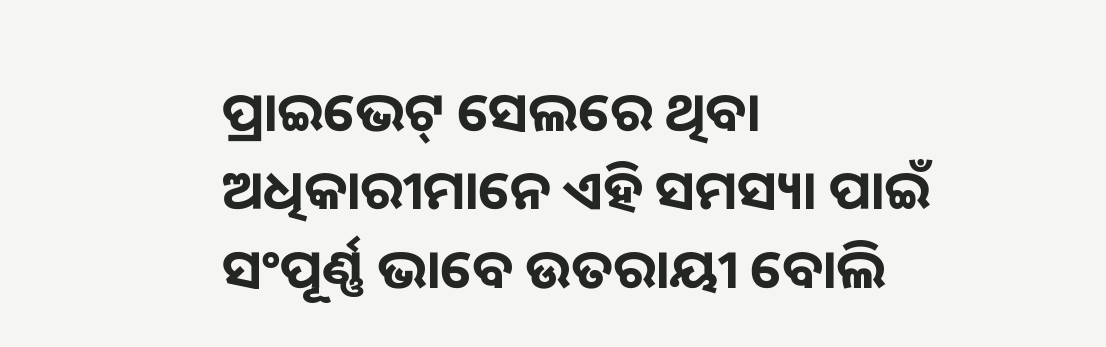ପ୍ରାଇଭେଟ୍ ସେଲରେ ଥିବା ଅଧିକାରୀମାନେ ଏହି ସମସ୍ୟା ପାଇଁ ସଂପୂର୍ଣ୍ଣ ଭାବେ ଉତରାୟୀ ବୋଲି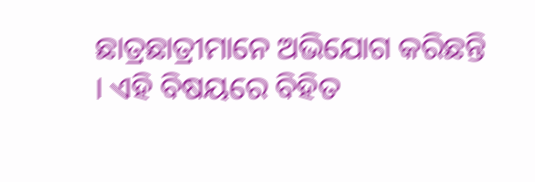ଛାତ୍ରଛାତ୍ରୀମାନେ ଅଭିଯୋଗ କରିଛନ୍ତି । ଏହି ବିଷୟରେ ବିହିତ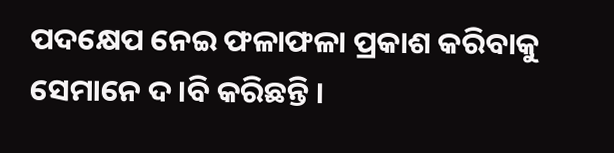ପଦକ୍ଷେପ ନେଇ ଫଳାଫଳା ପ୍ରକାଶ କରିବାକୁ ସେମାନେ ଦ।ବି କରିଛନ୍ତି ।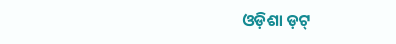ଓଡ଼ିଶା ଡ଼ଟ୍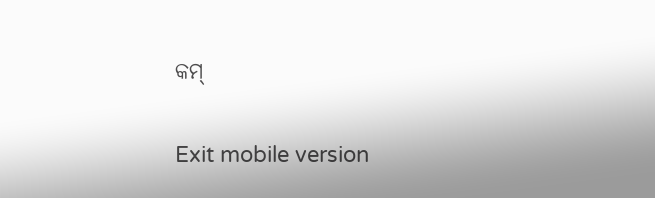କମ୍

Exit mobile version